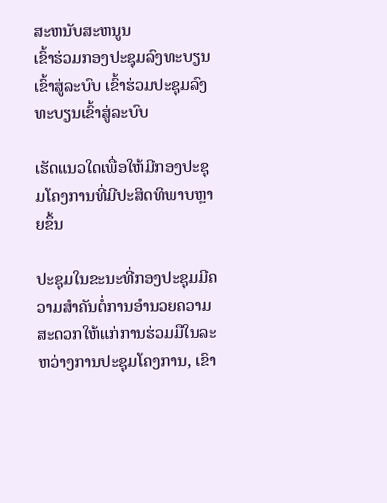ສະຫນັບສະຫນູນ
ເຂົ້າຮ່ວມກອງປະຊຸມລົງທະບຽນເຂົ້າສູ່ລະບົບ ເຂົ້າຮ່ວມປະຊຸມລົງທະບຽນເຂົ້າສູ່ລະບົບ

ເຮັດແນວໃດເພື່ອໃຫ້ມີກອງປະຊຸມໂຄງການທີ່ມີປະສິດທິພາບຫຼາຍຂຶ້ນ

ປະຊຸມໃນຂະນະທີ່ກອງປະຊຸມມີຄວາມສໍາຄັນຕໍ່ການອໍານວຍຄວາມສະດວກໃຫ້ແກ່ການຮ່ວມມືໃນລະຫວ່າງການປະຊຸມໂຄງການ, ເຂົາ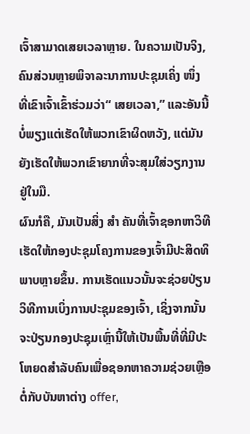ເຈົ້າສາມາດເສຍເວລາຫຼາຍ. ໃນຄວາມເປັນຈິງ, ຄົນສ່ວນຫຼາຍພິຈາລະນາການປະຊຸມເຄິ່ງ ໜຶ່ງ ທີ່ເຂົາເຈົ້າເຂົ້າຮ່ວມວ່າ“ ເສຍເວລາ,” ແລະອັນນີ້ບໍ່ພຽງແຕ່ເຮັດໃຫ້ພວກເຂົາຜິດຫວັງ, ແຕ່ມັນຍັງເຮັດໃຫ້ພວກເຂົາຍາກທີ່ຈະສຸມໃສ່ວຽກງານຢູ່ໃນມື.
ຜົນກໍຄື, ມັນເປັນສິ່ງ ສຳ ຄັນທີ່ເຈົ້າຊອກຫາວິທີເຮັດໃຫ້ກອງປະຊຸມໂຄງການຂອງເຈົ້າມີປະສິດທິພາບຫຼາຍຂຶ້ນ. ການເຮັດແນວນັ້ນຈະຊ່ວຍປ່ຽນວິທີການເບິ່ງການປະຊຸມຂອງເຈົ້າ, ເຊິ່ງຈາກນັ້ນຈະປ່ຽນກອງປະຊຸມເຫຼົ່ານີ້ໃຫ້ເປັນພື້ນທີ່ທີ່ມີປະໂຫຍດສໍາລັບຄົນເພື່ອຊອກຫາຄວາມຊ່ວຍເຫຼືອຕໍ່ກັບບັນຫາຕ່າງ offer,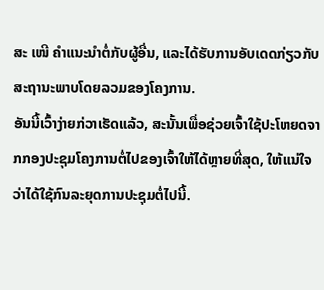ສະ ເໜີ ຄໍາແນະນໍາຕໍ່ກັບຜູ້ອື່ນ, ແລະໄດ້ຮັບການອັບເດດກ່ຽວກັບສະຖານະພາບໂດຍລວມຂອງໂຄງການ.
ອັນນີ້ເວົ້າງ່າຍກ່ວາເຮັດແລ້ວ, ສະນັ້ນເພື່ອຊ່ວຍເຈົ້າໃຊ້ປະໂຫຍດຈາກກອງປະຊຸມໂຄງການຕໍ່ໄປຂອງເຈົ້າໃຫ້ໄດ້ຫຼາຍທີ່ສຸດ, ໃຫ້ແນ່ໃຈວ່າໄດ້ໃຊ້ກົນລະຍຸດການປະຊຸມຕໍ່ໄປນີ້.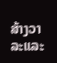ສ້າງວາລະແລະ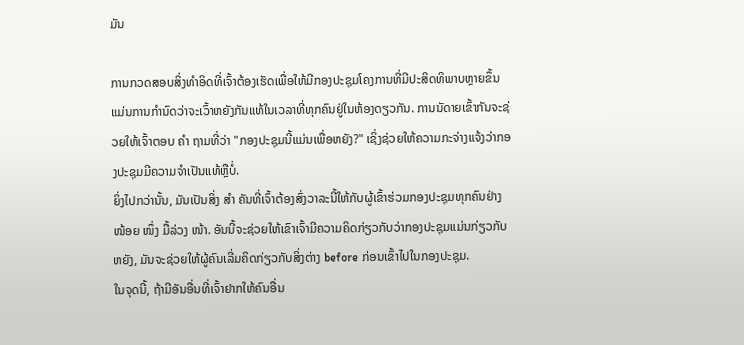ມັນ

ການກວດສອບສິ່ງທໍາອິດທີ່ເຈົ້າຕ້ອງເຮັດເພື່ອໃຫ້ມີກອງປະຊຸມໂຄງການທີ່ມີປະສິດທິພາບຫຼາຍຂຶ້ນແມ່ນການກໍານົດວ່າຈະເວົ້າຫຍັງກັນແທ້ໃນເວລາທີ່ທຸກຄົນຢູ່ໃນຫ້ອງດຽວກັນ. ການນັດາຍເຂົ້າກັນຈະຊ່ວຍໃຫ້ເຈົ້າຕອບ ຄຳ ຖາມທີ່ວ່າ "ກອງປະຊຸມນີ້ແມ່ນເພື່ອຫຍັງ?" ເຊິ່ງຊ່ວຍໃຫ້ຄວາມກະຈ່າງແຈ້ງວ່າກອງປະຊຸມມີຄວາມຈໍາເປັນແທ້ຫຼືບໍ່.
ຍິ່ງໄປກວ່ານັ້ນ, ມັນເປັນສິ່ງ ສຳ ຄັນທີ່ເຈົ້າຕ້ອງສົ່ງວາລະນີ້ໃຫ້ກັບຜູ້ເຂົ້າຮ່ວມກອງປະຊຸມທຸກຄົນຢ່າງ ໜ້ອຍ ໜຶ່ງ ມື້ລ່ວງ ໜ້າ. ອັນນີ້ຈະຊ່ວຍໃຫ້ເຂົາເຈົ້າມີຄວາມຄິດກ່ຽວກັບວ່າກອງປະຊຸມແມ່ນກ່ຽວກັບຫຍັງ, ມັນຈະຊ່ວຍໃຫ້ຜູ້ຄົນເລີ່ມຄິດກ່ຽວກັບສິ່ງຕ່າງ before ກ່ອນເຂົ້າໄປໃນກອງປະຊຸມ.
ໃນຈຸດນີ້, ຖ້າມີອັນອື່ນທີ່ເຈົ້າຢາກໃຫ້ຄົນອື່ນ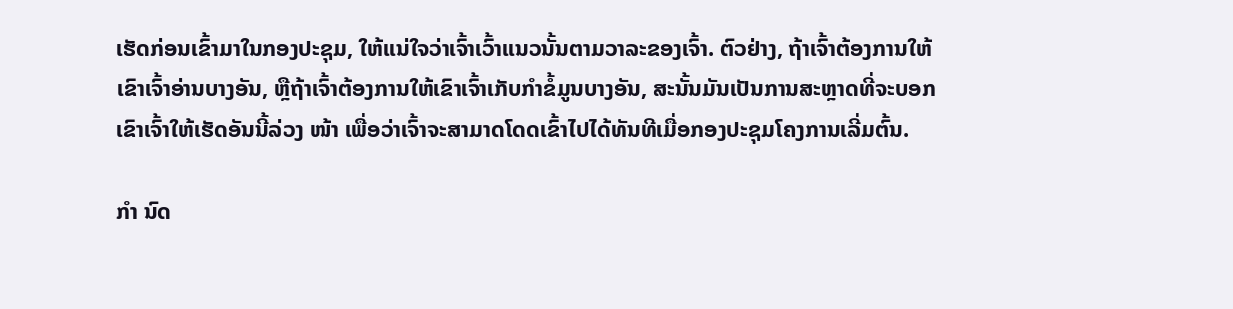ເຮັດກ່ອນເຂົ້າມາໃນກອງປະຊຸມ, ໃຫ້ແນ່ໃຈວ່າເຈົ້າເວົ້າແນວນັ້ນຕາມວາລະຂອງເຈົ້າ. ຕົວຢ່າງ, ຖ້າເຈົ້າຕ້ອງການໃຫ້ເຂົາເຈົ້າອ່ານບາງອັນ, ຫຼືຖ້າເຈົ້າຕ້ອງການໃຫ້ເຂົາເຈົ້າເກັບກໍາຂໍ້ມູນບາງອັນ, ສະນັ້ນມັນເປັນການສະຫຼາດທີ່ຈະບອກເຂົາເຈົ້າໃຫ້ເຮັດອັນນີ້ລ່ວງ ໜ້າ ເພື່ອວ່າເຈົ້າຈະສາມາດໂດດເຂົ້າໄປໄດ້ທັນທີເມື່ອກອງປະຊຸມໂຄງການເລີ່ມຕົ້ນ.

ກຳ ນົດ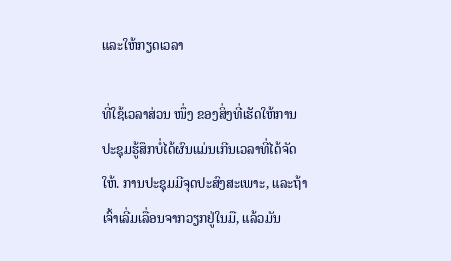ແລະໃຫ້ກຽດເວລາ

ທີ່ໃຊ້ເວລາສ່ວນ ໜຶ່ງ ຂອງສິ່ງທີ່ເຮັດໃຫ້ການປະຊຸມຮູ້ສຶກບໍ່ໄດ້ຜົນແມ່ນເກີນເວລາທີ່ໄດ້ຈັດໃຫ້. ການປະຊຸມມີຈຸດປະສົງສະເພາະ, ແລະຖ້າເຈົ້າເລີ່ມເລື່ອນຈາກວຽກຢູ່ໃນມື, ແລ້ວມັນ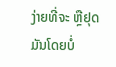ງ່າຍທີ່ຈະ ຫຼືຢຸດມັນໂດຍບໍ່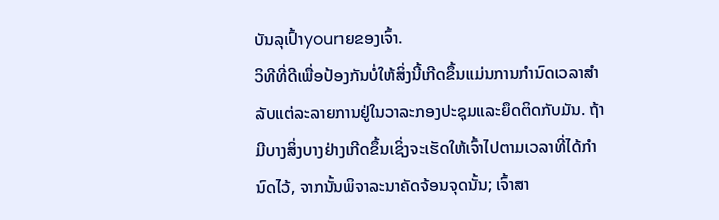ບັນລຸເປົ້າyourາຍຂອງເຈົ້າ.
ວິທີທີ່ດີເພື່ອປ້ອງກັນບໍ່ໃຫ້ສິ່ງນີ້ເກີດຂຶ້ນແມ່ນການກໍານົດເວລາສໍາລັບແຕ່ລະລາຍການຢູ່ໃນວາລະກອງປະຊຸມແລະຍຶດຕິດກັບມັນ. ຖ້າມີບາງສິ່ງບາງຢ່າງເກີດຂຶ້ນເຊິ່ງຈະເຮັດໃຫ້ເຈົ້າໄປຕາມເວລາທີ່ໄດ້ກໍານົດໄວ້, ຈາກນັ້ນພິຈາລະນາຄັດຈ້ອນຈຸດນັ້ນ; ເຈົ້າສາ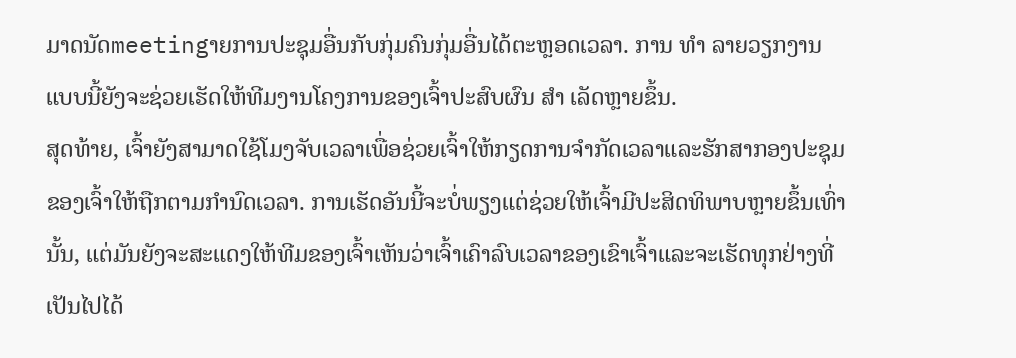ມາດນັດmeetingາຍການປະຊຸມອື່ນກັບກຸ່ມຄົນກຸ່ມອື່ນໄດ້ຕະຫຼອດເວລາ. ການ ທຳ ລາຍວຽກງານແບບນີ້ຍັງຈະຊ່ວຍເຮັດໃຫ້ທີມງານໂຄງການຂອງເຈົ້າປະສົບຜົນ ສຳ ເລັດຫຼາຍຂຶ້ນ.
ສຸດທ້າຍ, ເຈົ້າຍັງສາມາດໃຊ້ໂມງຈັບເວລາເພື່ອຊ່ວຍເຈົ້າໃຫ້ກຽດການຈໍາກັດເວລາແລະຮັກສາກອງປະຊຸມຂອງເຈົ້າໃຫ້ຖືກຕາມກໍານົດເວລາ. ການເຮັດອັນນີ້ຈະບໍ່ພຽງແຕ່ຊ່ວຍໃຫ້ເຈົ້າມີປະສິດທິພາບຫຼາຍຂຶ້ນເທົ່ານັ້ນ, ແຕ່ມັນຍັງຈະສະແດງໃຫ້ທີມຂອງເຈົ້າເຫັນວ່າເຈົ້າເຄົາລົບເວລາຂອງເຂົາເຈົ້າແລະຈະເຮັດທຸກຢ່າງທີ່ເປັນໄປໄດ້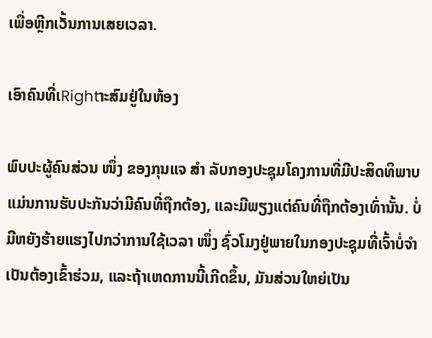ເພື່ອຫຼີກເວັ້ນການເສຍເວລາ.

ເອົາຄົນທີ່ເRightາະສົມຢູ່ໃນຫ້ອງ

ພົບປະຜູ້ຄົນສ່ວນ ໜຶ່ງ ຂອງກຸນແຈ ສຳ ລັບກອງປະຊຸມໂຄງການທີ່ມີປະສິດທິພາບແມ່ນການຮັບປະກັນວ່າມີຄົນທີ່ຖືກຕ້ອງ, ແລະມີພຽງແຕ່ຄົນທີ່ຖືກຕ້ອງເທົ່ານັ້ນ. ບໍ່ມີຫຍັງຮ້າຍແຮງໄປກວ່າການໃຊ້ເວລາ ໜຶ່ງ ຊົ່ວໂມງຢູ່ພາຍໃນກອງປະຊຸມທີ່ເຈົ້າບໍ່ຈໍາເປັນຕ້ອງເຂົ້າຮ່ວມ, ແລະຖ້າເຫດການນີ້ເກີດຂຶ້ນ, ມັນສ່ວນໃຫຍ່ເປັນ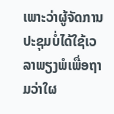ເພາະວ່າຜູ້ຈັດການປະຊຸມບໍ່ໄດ້ໃຊ້ເວລາພຽງພໍເພື່ອຖາມວ່າໃຜ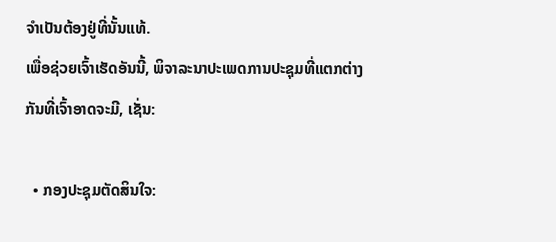ຈໍາເປັນຕ້ອງຢູ່ທີ່ນັ້ນແທ້.
ເພື່ອຊ່ວຍເຈົ້າເຮັດອັນນີ້, ພິຈາລະນາປະເພດການປະຊຸມທີ່ແຕກຕ່າງກັນທີ່ເຈົ້າອາດຈະມີ, ເຊັ່ນ:

  • ກອງປະຊຸມຕັດສິນໃຈ: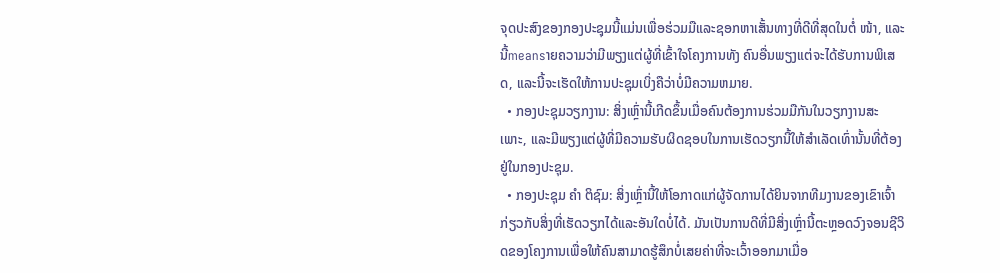ຈຸດປະສົງຂອງກອງປະຊຸມນີ້ແມ່ນເພື່ອຮ່ວມມືແລະຊອກຫາເສັ້ນທາງທີ່ດີທີ່ສຸດໃນຕໍ່ ໜ້າ, ແລະນີ້meansາຍຄວາມວ່າມີພຽງແຕ່ຜູ້ທີ່ເຂົ້າໃຈໂຄງການທັງ ຄົນອື່ນພຽງແຕ່ຈະໄດ້ຮັບການພິເສດ, ແລະນີ້ຈະເຮັດໃຫ້ການປະຊຸມເບິ່ງຄືວ່າບໍ່ມີຄວາມຫມາຍ.
  • ກອງປະຊຸມວຽກງານ: ສິ່ງເຫຼົ່ານີ້ເກີດຂຶ້ນເມື່ອຄົນຕ້ອງການຮ່ວມມືກັນໃນວຽກງານສະເພາະ, ແລະມີພຽງແຕ່ຜູ້ທີ່ມີຄວາມຮັບຜິດຊອບໃນການເຮັດວຽກນີ້ໃຫ້ສໍາເລັດເທົ່ານັ້ນທີ່ຕ້ອງຢູ່ໃນກອງປະຊຸມ.
  • ກອງປະຊຸມ ຄຳ ຕິຊົມ: ສິ່ງເຫຼົ່ານີ້ໃຫ້ໂອກາດແກ່ຜູ້ຈັດການໄດ້ຍິນຈາກທີມງານຂອງເຂົາເຈົ້າກ່ຽວກັບສິ່ງທີ່ເຮັດວຽກໄດ້ແລະອັນໃດບໍ່ໄດ້. ມັນເປັນການດີທີ່ມີສິ່ງເຫຼົ່ານີ້ຕະຫຼອດວົງຈອນຊີວິດຂອງໂຄງການເພື່ອໃຫ້ຄົນສາມາດຮູ້ສຶກບໍ່ເສຍຄ່າທີ່ຈະເວົ້າອອກມາເມື່ອ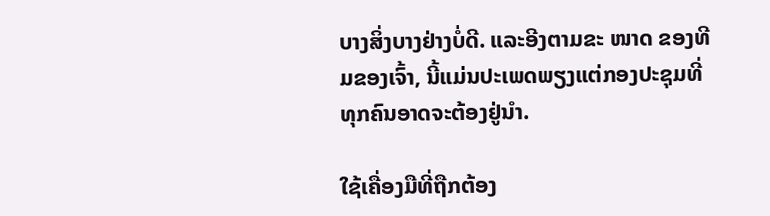ບາງສິ່ງບາງຢ່າງບໍ່ດີ. ແລະອີງຕາມຂະ ໜາດ ຂອງທີມຂອງເຈົ້າ, ນີ້ແມ່ນປະເພດພຽງແຕ່ກອງປະຊຸມທີ່ທຸກຄົນອາດຈະຕ້ອງຢູ່ນໍາ.

ໃຊ້ເຄື່ອງມືທີ່ຖືກຕ້ອງ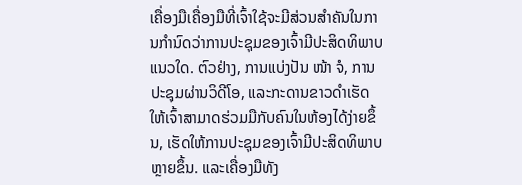ເຄື່ອງມືເຄື່ອງມືທີ່ເຈົ້າໃຊ້ຈະມີສ່ວນສໍາຄັນໃນການກໍານົດວ່າການປະຊຸມຂອງເຈົ້າມີປະສິດທິພາບແນວໃດ. ຕົວຢ່າງ, ການແບ່ງປັນ ໜ້າ ຈໍ, ການປະຊຸມຜ່ານວິດີໂອ, ແລະກະດານຂາວດໍາເຮັດໃຫ້ເຈົ້າສາມາດຮ່ວມມືກັບຄົນໃນຫ້ອງໄດ້ງ່າຍຂຶ້ນ, ເຮັດໃຫ້ການປະຊຸມຂອງເຈົ້າມີປະສິດທິພາບຫຼາຍຂຶ້ນ. ແລະເຄື່ອງມືທັງ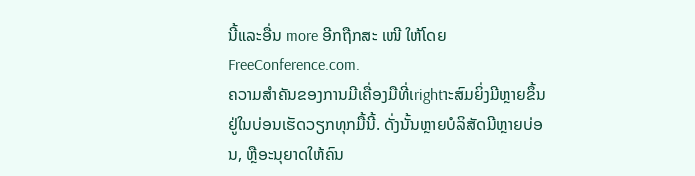ນີ້ແລະອື່ນ more ອີກຖືກສະ ເໜີ ໃຫ້ໂດຍ FreeConference.com.
ຄວາມສໍາຄັນຂອງການມີເຄື່ອງມືທີ່ເrightາະສົມຍິ່ງມີຫຼາຍຂຶ້ນຢູ່ໃນບ່ອນເຮັດວຽກທຸກມື້ນີ້. ດັ່ງນັ້ນຫຼາຍບໍລິສັດມີຫຼາຍບ່ອນ, ຫຼືອະນຸຍາດໃຫ້ຄົນ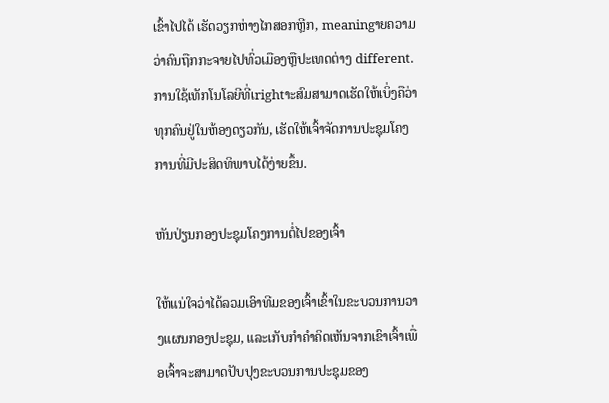ເຂົ້າໄປໄດ້ ເຮັດວຽກຫ່າງໄກສອກຫຼີກ, meaningາຍຄວາມວ່າຄົນຖືກກະຈາຍໄປທົ່ວເມືອງຫຼືປະເທດຕ່າງ different. ການໃຊ້ເທັກໂນໂລຍີທີ່ເrightາະສົມສາມາດເຮັດໃຫ້ເບິ່ງຄືວ່າທຸກຄົນຢູ່ໃນຫ້ອງດຽວກັນ, ເຮັດໃຫ້ເຈົ້າຈັດການປະຊຸມໂຄງການທີ່ມີປະສິດທິພາບໄດ້ງ່າຍຂຶ້ນ.

ຫັນປ່ຽນກອງປະຊຸມໂຄງການຕໍ່ໄປຂອງເຈົ້າ

ໃຫ້ແນ່ໃຈວ່າໄດ້ລວມເອົາທີມຂອງເຈົ້າເຂົ້າໃນຂະບວນການວາງແຜນກອງປະຊຸມ, ແລະເກັບກໍາຄໍາຄິດເຫັນຈາກເຂົາເຈົ້າເພື່ອເຈົ້າຈະສາມາດປັບປຸງຂະບວນການປະຊຸມຂອງ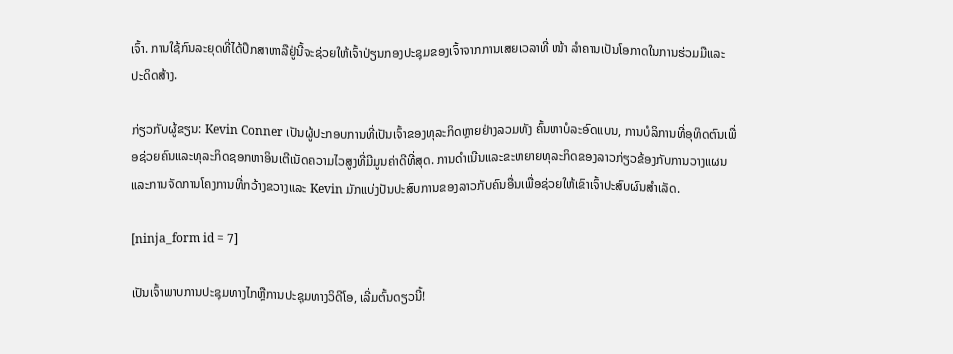ເຈົ້າ. ການໃຊ້ກົນລະຍຸດທີ່ໄດ້ປຶກສາຫາລືຢູ່ນີ້ຈະຊ່ວຍໃຫ້ເຈົ້າປ່ຽນກອງປະຊຸມຂອງເຈົ້າຈາກການເສຍເວລາທີ່ ໜ້າ ລໍາຄານເປັນໂອກາດໃນການຮ່ວມມືແລະປະດິດສ້າງ.

ກ່ຽວກັບຜູ້ຂຽນ: Kevin Conner ເປັນຜູ້ປະກອບການທີ່ເປັນເຈົ້າຂອງທຸລະກິດຫຼາຍຢ່າງລວມທັງ ຄົ້ນຫາບໍລະອົດແບນ, ການບໍລິການທີ່ອຸທິດຕົນເພື່ອຊ່ວຍຄົນແລະທຸລະກິດຊອກຫາອິນເຕີເນັດຄວາມໄວສູງທີ່ມີມູນຄ່າດີທີ່ສຸດ. ການດໍາເນີນແລະຂະຫຍາຍທຸລະກິດຂອງລາວກ່ຽວຂ້ອງກັບການວາງແຜນແລະການຈັດການໂຄງການທີ່ກວ້າງຂວາງແລະ Kevin ມັກແບ່ງປັນປະສົບການຂອງລາວກັບຄົນອື່ນເພື່ອຊ່ວຍໃຫ້ເຂົາເຈົ້າປະສົບຜົນສໍາເລັດ.

[ninja_form id = 7]

ເປັນເຈົ້າພາບການປະຊຸມທາງໄກຫຼືການປະຊຸມທາງວິດີໂອ, ເລີ່ມຕົ້ນດຽວນີ້!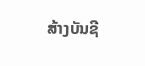ສ້າງບັນຊີ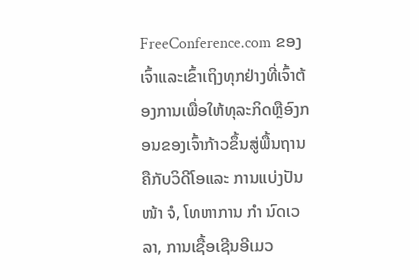FreeConference.com ຂອງເຈົ້າແລະເຂົ້າເຖິງທຸກຢ່າງທີ່ເຈົ້າຕ້ອງການເພື່ອໃຫ້ທຸລະກິດຫຼືອົງກອນຂອງເຈົ້າກ້າວຂຶ້ນສູ່ພື້ນຖານຄືກັບວິດີໂອແລະ ການແບ່ງປັນ ໜ້າ ຈໍ, ໂທຫາການ ກຳ ນົດເວລາ, ການເຊື້ອເຊີນອີເມວ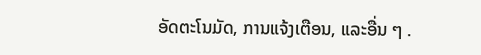ອັດຕະໂນມັດ, ການແຈ້ງເຕືອນ, ແລະອື່ນ ໆ .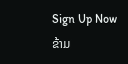Sign Up Now
ຂ້າມ